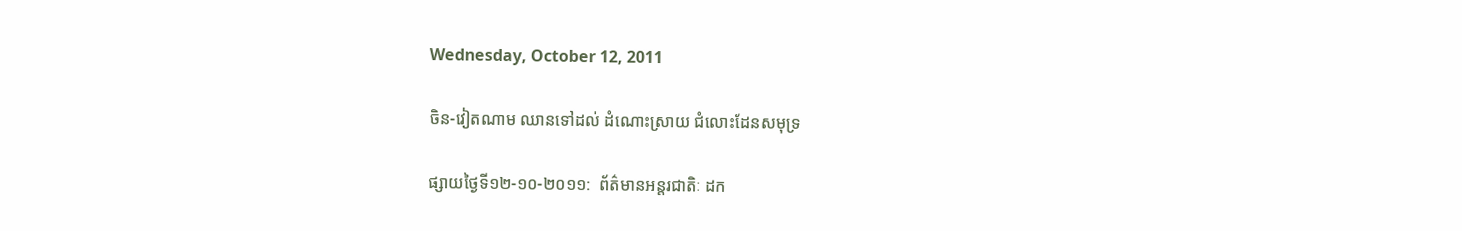Wednesday, October 12, 2011

ចិន-វៀតណាម ឈានទៅដល់ ដំណោះស្រាយ ជំលោះដែនសមុទ្រ

ផ្សាយថ្ងៃទី១២-១០-២០១១:  ព័ត៌មានអន្ដរជាតិៈ ដក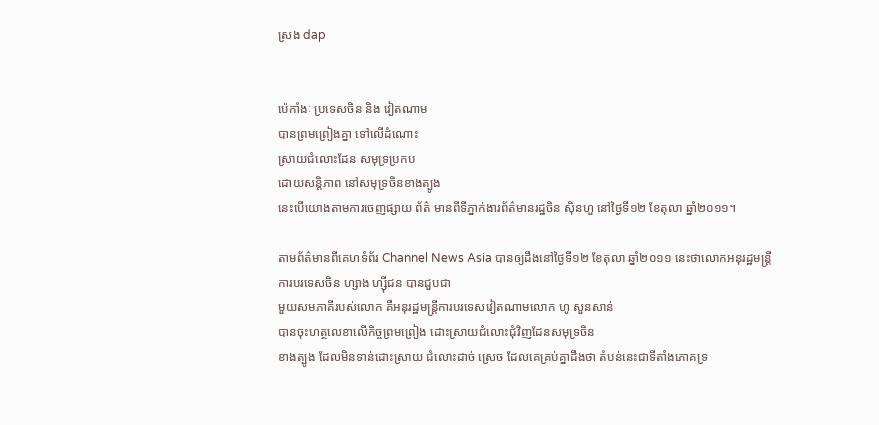ស្រង dap


ប៉េកាំងៈ ប្រទេសចិន និង វៀតណាម
បានព្រមព្រៀងគ្នា ទៅលើដំណោះ
ស្រាយជំលោះដែន សមុទ្រប្រកប
ដោយសន្តិភាព នៅសមុទ្រចិនខាងត្បូង
នេះបើយោងតាមការចេញផ្សាយ ព័ត៌ មានពីទីភ្នាក់ងារព័ត៌មានរដ្ឋចិន ស៊ិនហួ នៅថ្ងៃទី១២ ខែតុលា ឆ្នាំ២០១១។

តាមព័ត៌មានពីគេហទំព័រ Channel News Asia បានឲ្យដឹងនៅថ្ងៃទី១២ ខែតុលា ឆ្នាំ២០១១ នេះថាលោកអនុរដ្ឋមន្ត្រី ការបរទេសចិន ហ្សាង ហ្ស៊ីជន បានជួបជា
មួយសមភាគីរបស់លោក គឺអនុរដ្ឋមន្ត្រីការបរទេសវៀតណាមលោក ហូ សួនសាន់
បានចុះហត្ថលេខាលើកិច្ចព្រមព្រៀង ដោះស្រាយជំលោះជុំវិញដែនសមុទ្រចិន
ខាងត្បូង ដែលមិនទាន់ដោះស្រាយ ជំលោះដាច់ ស្រេច ដែលគេគ្រប់គ្នាដឹងថា តំបន់នេះជាទីតាំងភោគទ្រ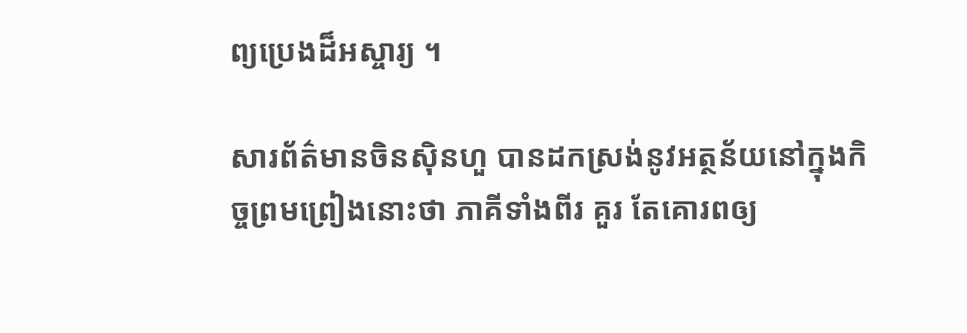ព្យប្រេងដ៏អស្ចារ្យ ។

សារព័ត៌មានចិនស៊ិនហួ បានដកស្រង់នូវអត្ថន័យនៅក្នុងកិច្ចព្រមព្រៀងនោះថា ភាគីទាំងពីរ គួរ តែគោរពឲ្យ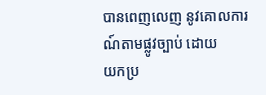បានពេញលេញ នូវគោលការណ៍តាមផ្លូវច្បាប់ ដោយ
យកប្រ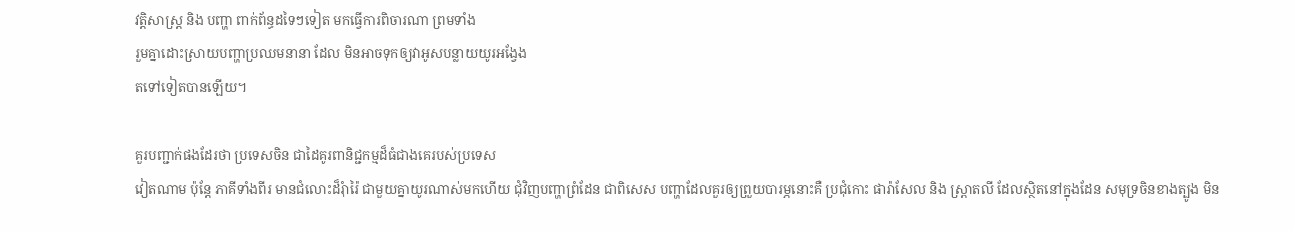វត្តិសាស្ត្រ និង បញ្ហា ពាក់ព័ន្ធដទៃៗទៀត មកធ្វើការពិចារណា ព្រមទាំង
រួមគ្នាដោះស្រាយបញ្ហាប្រឈមនានា ដែល មិនអាចទុកឲ្យវាអូសបន្លាយយូរអង្វែង
តទៅទៀតបានឡើយ។

គួរបញ្ជាក់ផងដែរថា ប្រទេសចិន ជាដៃគូរពានិជ្ជកម្មដ៏ធំជាងគេរបស់ប្រទេស
វៀតណាម ប៉ុន្តែ ភាគីទាំងពីរ មានជំលោះដ៏រុំារ៉ៃ ជាមួយគ្នាយូរណាស់មកហើយ ជុំវិញបញ្ហាព្រំដែន ជាពិសេស បញ្ហាដែលគួរឲ្យព្រួយបារម្ភនោះគឺ ប្រជុំកោះ ផារ៉ាសែល និង ស្ព្រាតលី ដែលស្ថិតនៅក្នុងដែន សមុទ្រចិនខាងត្បូង មិន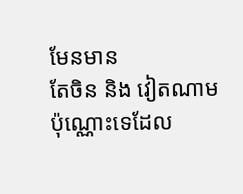មែនមាន
តែចិន និង វៀតណាមប៉ុណ្ណោះទេដែល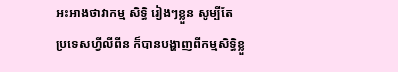អះអាងថាវាកម្ម សិទ្ធិ រៀងៗខ្លួន សូម្បីតែ
ប្រទេសហ្វីលីពីន ក៏បានបង្ហាញពីកម្មសិទ្ធិខ្លួ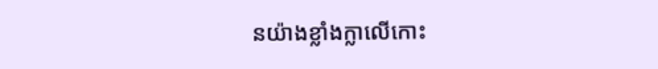នយ៉ាងខ្លាំងក្លាលើកោះ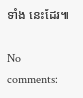ទាំង នេះដែរ៕

No comments: